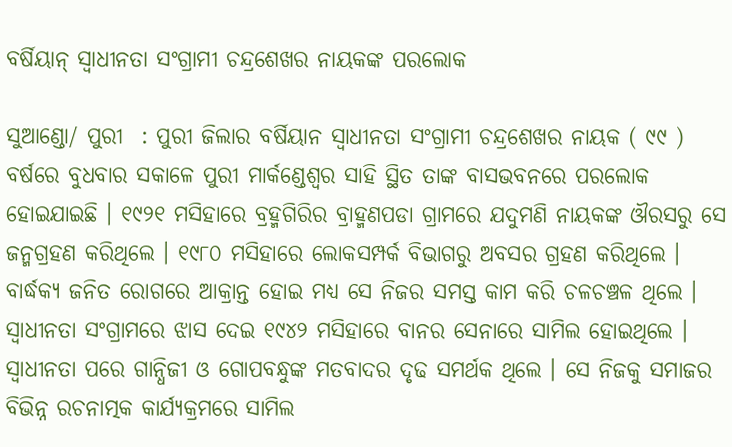ବର୍ଷିୟାନ୍ ସ୍ଵାଧୀନତା ସଂଗ୍ରାମୀ ଚନ୍ଦ୍ରଶେଖର ନାୟକଙ୍କ ପରଲୋକ

ସୁଆଣ୍ଡୋ/ ପୁରୀ  : ପୁରୀ ଜିଲାର ବର୍ଷିୟାନ ସ୍ଵାଧୀନତା ସଂଗ୍ରାମୀ ଚନ୍ଦ୍ରଶେଖର ନାୟକ ( ୯୯ ) ବର୍ଷରେ ବୁଧବାର ସକାଳେ ପୁରୀ ମାର୍କଣ୍ଡେଶ୍ଵର ସାହି ସ୍ଥିତ ତାଙ୍କ ବାସଭବନରେ ପରଲୋକ ହୋଇଯାଇଛି । ୧୯୨୧ ମସିହାରେ ବ୍ରହ୍ମଗିରିର ବ୍ରାହ୍ମଣପଡା ଗ୍ରାମରେ ଯଦୁମଣି ନାୟକଙ୍କ ଔରସରୁ ସେ ଜନ୍ମଗ୍ରହଣ କରିଥିଲେ । ୧୯୮୦ ମସିହାରେ ଲୋକସମ୍ପର୍କ ବିଭାଗରୁ ଅବସର ଗ୍ରହଣ କରିଥିଲେ । ବାର୍ଦ୍ଧକ୍ୟ ଜନିତ ରୋଗରେ ଆକ୍ରାନ୍ତ ହୋଇ ମଧ୍ୟ ସେ ନିଜର ସମସ୍ତ କାମ କରି ଚଳଚଞ୍ଚଳ ଥିଲେ । ସ୍ଵାଧୀନତା ସଂଗ୍ରାମରେ ଝାସ ଦେଇ ୧୯୪୨ ମସିହାରେ ବାନର ସେନାରେ ସାମିଲ ହୋଇଥିଲେ । ସ୍ଵାଧୀନତା ପରେ ଗାନ୍ଧିଜୀ ଓ ଗୋପବନ୍ଧୁଙ୍କ ମତବାଦର ଦୃଢ ସମର୍ଥକ ଥିଲେ । ସେ ନିଜକୁ ସମାଜର ବିଭିନ୍ନ ରଚନାତ୍ମକ କାର୍ଯ୍ୟକ୍ରମରେ ସାମିଲ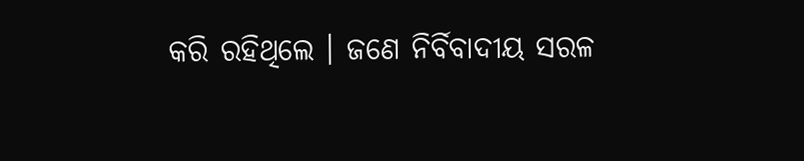କରି ରହିଥିଲେ । ଜଣେ ନିର୍ବିବାଦୀୟ ସରଳ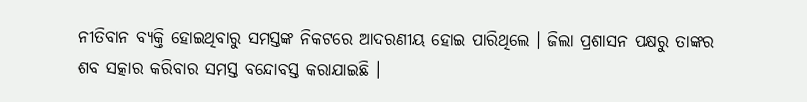ନୀତିବାନ ବ୍ୟକ୍ତି ହୋଇଥିବାରୁ ସମସ୍ତଙ୍କ ନିକଟରେ ଆଦରଣୀୟ ହୋଇ ପାରିଥିଲେ । ଜିଲା ପ୍ରଶାସନ ପକ୍ଷରୁ ତାଙ୍କର ଶବ ସତ୍କାର କରିବାର ସମସ୍ତ ବନ୍ଦୋବସ୍ତ କରାଯାଇଛି ।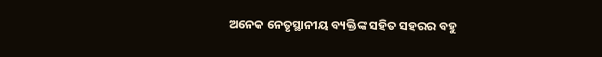ଅନେକ ନେତୃସ୍ଥାନୀୟ ବ୍ୟକ୍ତିଙ୍କ ସହିତ ସହରର ବହୁ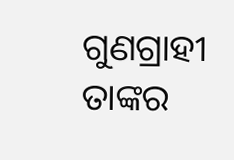ଗୁଣଗ୍ରାହୀ ତାଙ୍କର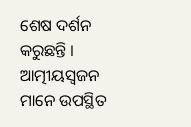ଶେଷ ଦର୍ଶନ କରୁଛନ୍ତି । ଆତ୍ମୀୟସ୍ବଜନ ମାନେ ଉପସ୍ଥିତ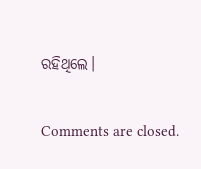ରହିଥିଲେ।

Comments are closed.